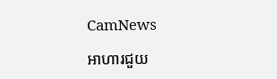CamNews

អាហារជួយ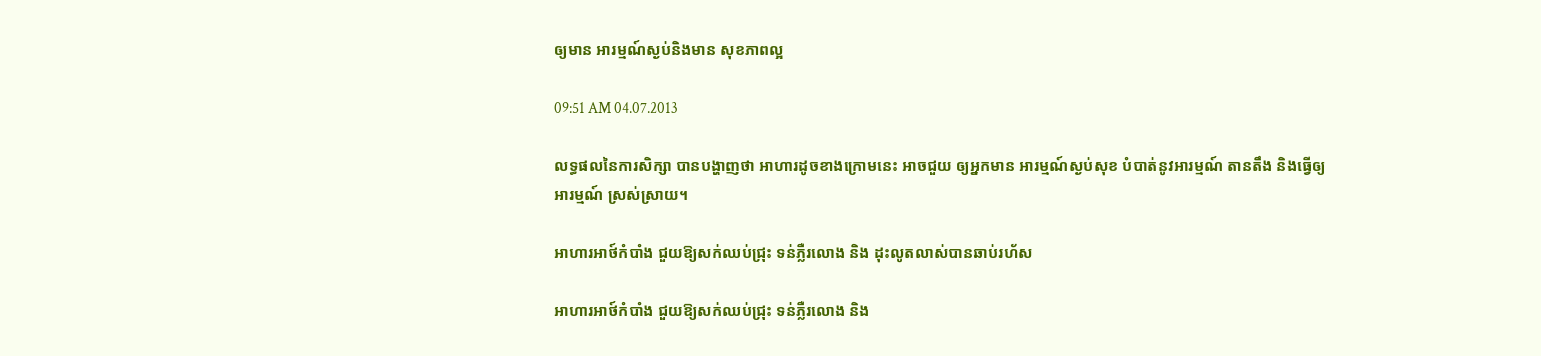ឲ្យមាន អារម្មណ៍ស្ងប់និងមាន សុខភាពល្អ

09:51 AM 04.07.2013

លទ្ធផលនៃការសិក្សា បានបង្ហាញថា អាហារដូចខាងក្រោមនេះ អាចជួយ ឲ្យអ្នកមាន អារម្មណ៍ស្ងប់សុខ បំបាត់នូវអារម្មណ៍ តានតឹង និងធ្វើឲ្យ អារម្មណ៍ ស្រស់ស្រាយ។

អាហារអាថ៍កំបាំង ជួយឱ្យសក់ឈប់ជ្រុះ ទន់ភ្លឺរលោង និង ដុះលូតលាស់បានឆាប់រហ័ស

អាហារអាថ៍កំបាំង ជួយឱ្យសក់ឈប់ជ្រុះ ទន់ភ្លឺរលោង និង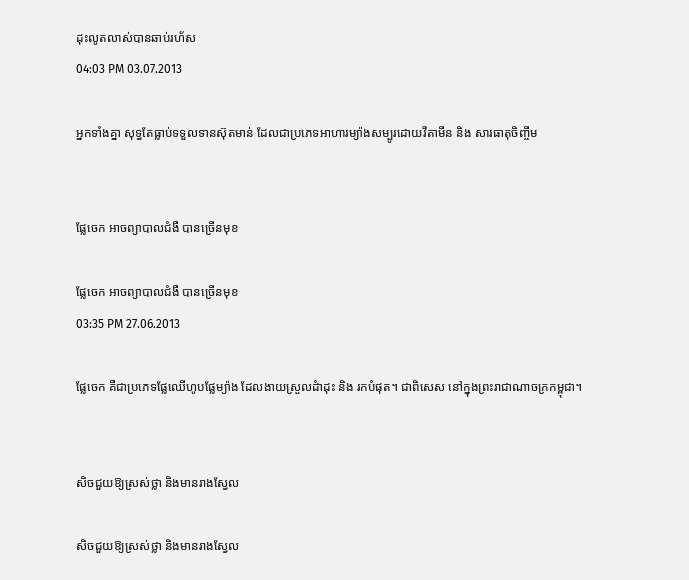ដុះលូតលាស់បានឆាប់រហ័ស
04:03 PM 03.07.2013

អ្នកទាំងគ្នា សុទ្ធតែធ្លាប់ទទួលទានស៊ុតមាន់ ដែលជាប្រភេទអាហារម្យ៉ាងសម្បូរដោយវីតាមីន និង សារធាតុចិញ្ចឹម


ផ្លែចេក អាចព្យាបាលជំងឺ បានច្រើនមុខ

ផ្លែចេក អាចព្យាបាលជំងឺ បានច្រើនមុខ
03:35 PM 27.06.2013

ផ្លែចេក គឺជាប្រភេទផ្លែឈើហូបផ្លែម្យ៉ាង ដែលងាយស្រួលដំាដុះ និង រកបំផុត។ ជាពិសេស នៅក្នុងព្រះរាជាណាចក្រកម្ពុជា។


សិចជួយឱ្យស្រស់ថ្លា និងមានរាងស្វែល

សិចជួយឱ្យស្រស់ថ្លា និងមានរាងស្វែល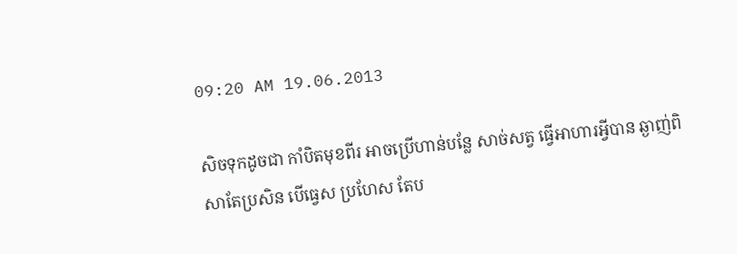09:20 AM 19.06.2013

សិចទុកដូចជា កាំបិតមុខពីរ អាចប្រើហាន់បន្លែ សាច់សត្វ ធ្វើអាហារអ្វីបាន ឆ្ងាញ់ពិសាតែប្រសិន បើធ្វេស ប្រហែស តែប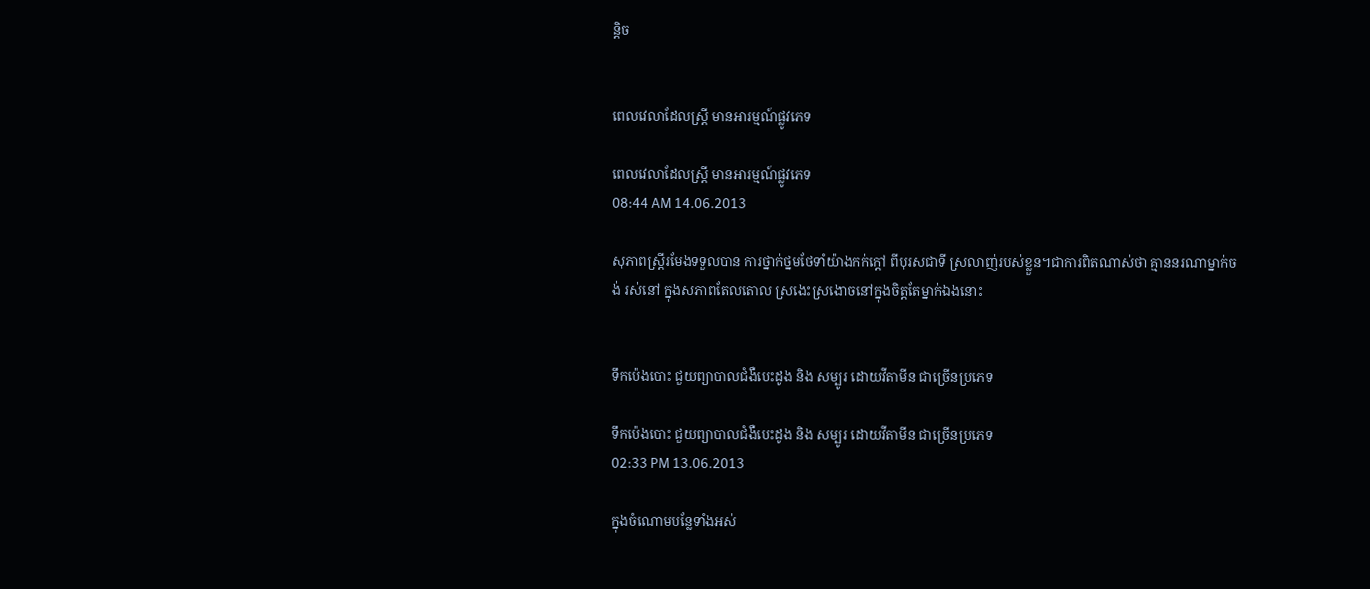ន្ដិច


ពេលវេលាដែលស្ដ្រី មានអារម្មណ៍ផ្លូវភេទ

ពេលវេលាដែលស្ដ្រី មានអារម្មណ៍ផ្លូវភេទ
08:44 AM 14.06.2013

សុភាពស្ដ្រីរមែងទទួលបាន ការថ្នាក់ថ្នមថែទាំយ៉ាងកក់ក្ដៅ ពីបុរសជាទី ស្រលាញ់របស់ខ្លួន។ជាការពិតណាស់ថា គ្មាននរណាម្នាក់ចង់ រស់នៅ ក្នុងសភាពតែលតោល ស្រងេះស្រងោចនៅក្នុងចិត្ដតែម្នាក់ឯងនោះ


ទឹកប៉េងបោះ ជួយព្យាបាលជំងឺបេះដូង និង សម្បូរ ដោយវីតាមីន ជាច្រើនប្រភេទ

ទឹកប៉េងបោះ ជួយព្យាបាលជំងឺបេះដូង និង សម្បូរ ដោយវីតាមីន ជាច្រើនប្រភេទ
02:33 PM 13.06.2013

ក្នុងចំណោមបន្លែទាំងអស់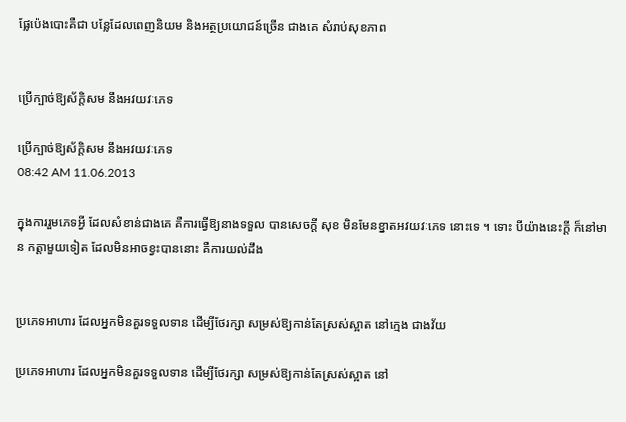ផ្លែប៉េងបោះគឺជា បន្លែដែលពេញនិយម និងអត្ថប្រយោជន៍ច្រើន ជាងគេ សំរាប់សុខភាព


ប្រើក្បាច់ឱ្យស័ក្ដិសម នឹងអវយវៈភេទ

ប្រើក្បាច់ឱ្យស័ក្ដិសម នឹងអវយវៈភេទ
08:42 AM 11.06.2013

ក្នុងការរួមភេទអ្វី ដែលសំខាន់ជាងគេ គឺការធ្វើឱ្យនាងទទួល បានសេចក្ដី សុខ មិនមែនខ្នាតអវយវៈភេទ នោះទេ ។ ទោះ បីយ៉ាងនេះក្ដី ក៏នៅមាន កត្ដាមួយទៀត ដែលមិនអាចខ្វះបាននោះ គឺការយល់ដឹង


ប្រភេទអាហារ ដែលអ្នកមិនគួរទទួលទាន ដើម្បីថែរក្សា សម្រស់ឱ្យកាន់តែស្រស់ស្អាត នៅក្មេង ជាងវ័យ

ប្រភេទអាហារ ដែលអ្នកមិនគួរទទួលទាន ដើម្បីថែរក្សា សម្រស់ឱ្យកាន់តែស្រស់ស្អាត នៅ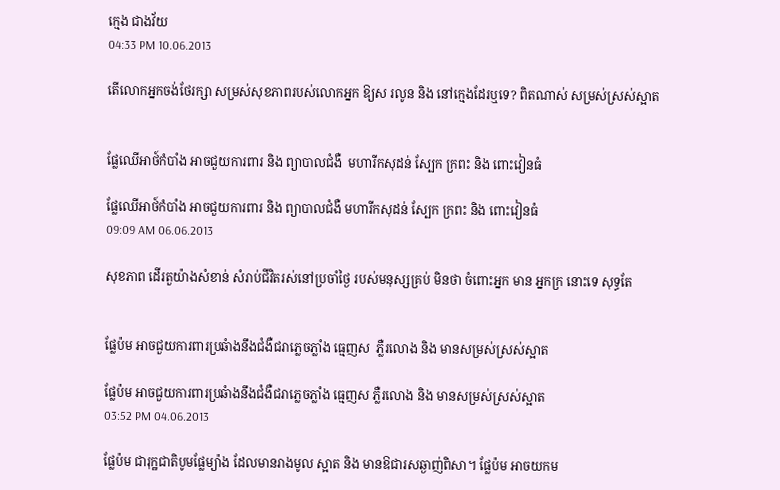ក្មេង ជាងវ័យ
04:33 PM 10.06.2013

តើលោកអ្នកចង់ថែរក្សា សម្រស់សុខភាពរបស់លោកអ្នក ឱ្យស រលូន និង នៅក្មេងដែរឬទេ? ពិតណាស់ សម្រស់ស្រស់ស្អាត


ផ្លែឈើអាថ៍កំបាំង អាចជួយការពារ និង ព្យាបាលជំងឺ  មហារីកសុដន់ ស្បែក ក្រពះ និង ពោះវៀនធំ

ផ្លែឈើអាថ៍កំបាំង អាចជួយការពារ និង ព្យាបាលជំងឺ មហារីកសុដន់ ស្បែក ក្រពះ និង ពោះវៀនធំ
09:09 AM 06.06.2013

សុខភាព ដើរតួយ៉ាងសំខាន់ សំរាប់ជីវិតរស់នៅប្រចាំថ្ងៃ របស់មនុស្សគ្រប់ មិនថា ចំពោះអ្នក មាន អ្នកក្រ នោះទេ សុទ្ធតែ


ផ្លែប៉ម អាចជួយការពារប្រឆំាងនឹងជំងឺជរាភ្លេចភ្លាំង ធ្មេញស  ភ្លឺរលោង និង មានសម្រស់ស្រស់ស្អាត

ផ្លែប៉ម អាចជួយការពារប្រឆំាងនឹងជំងឺជរាភ្លេចភ្លាំង ធ្មេញស ភ្លឺរលោង និង មានសម្រស់ស្រស់ស្អាត
03:52 PM 04.06.2013

ផ្លែប៉ម ជារុក្ឋជាតិបូមផ្លែម្យ៉ាង ដែលមានរាងមូល ស្អាត និង មានឱជារសឆ្ងាញ់ពិសា។ ផ្លែប៉ម អាចយកម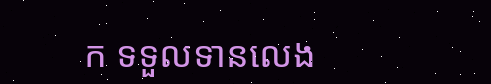ក ទទួលទានលេង